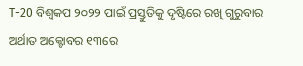T-20 ବିଶ୍ୱକପ ୨୦୨୨ ପାଇଁ ପ୍ରସ୍ତୁତିକୁ ଦୃଷ୍ଟିରେ ରଖି ଗୁରୁବାର ଅର୍ଥାତ ଅକ୍ଟୋବର ୧୩ରେ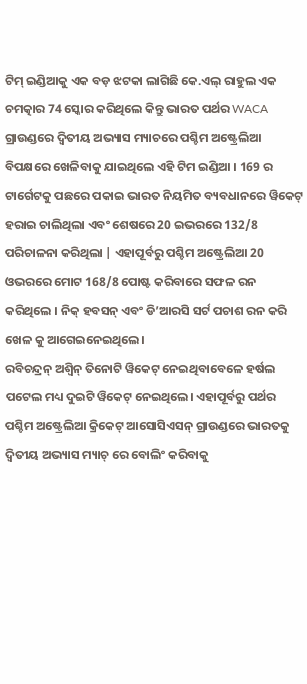ଟିମ୍ ଇଣ୍ଡିଆକୁ ଏକ ବଡ଼ ଝଟକା ଲାଗିଛି କେ.ଏଲ୍ ରାହୁଲ ଏକ ଚମତ୍କାର 74 ସ୍କୋର କରିଥିଲେ କିନ୍ତୁ ଭାରତ ପର୍ଥର WACA ଗ୍ରାଉଣ୍ଡରେ ଦ୍ୱିତୀୟ ଅଭ୍ୟାସ ମ୍ୟାଚରେ ପଶ୍ଚିମ ଅଷ୍ଟ୍ରେଲିଆ ବିପକ୍ଷରେ ଖେଳିବାକୁ ଯାଇଥିଲେ ଏହି ଟିମ ଇଣ୍ଡିଆ । 169 ର ଟାର୍ଗେଟକୁ ପଛରେ ପକାଇ ଭାରତ ନିୟମିତ ବ୍ୟବଧାନରେ ୱିକେଟ୍ ହରାଇ ଚାଲିଥିଲା ଏବଂ ଶେଷରେ 20 ଇଭରରେ 132/8 ପରିଚାଳନା କରିଥିଲା | ଏହାପୂର୍ବରୁ ପଶ୍ଚିମ ଅଷ୍ଟ୍ରେଲିଆ 20 ଓଭରରେ ମୋଟ 168/8 ପୋଷ୍ଟ କରିବାରେ ସଫଳ ରନ କରିଥିଲେ । ନିକ୍ ହବସନ୍ ଏବଂ ଡି’ଆରସି ସର୍ଟ ପଚାଶ ରନ କରି ଖେଳ କୁ ଆଗେଇନେଇଥିଲେ।
ରବିଚନ୍ଦ୍ରନ୍ ଅଶ୍ୱିନ୍ ତିନୋଟି ୱିକେଟ୍ ନେଇଥିବାବେଳେ ହର୍ଷଲ ପଟେଲ ମଧ୍ୟ ଦୁଇଟି ୱିକେଟ୍ ନେଇଥିଲେ। ଏହାପୂର୍ବରୁ ପର୍ଥର ପଶ୍ଚିମ ଅଷ୍ଟ୍ରେଲିଆ କ୍ରିକେଟ୍ ଆସୋସିଏସନ୍ ଗ୍ରାଉଣ୍ଡରେ ଭାରତକୁ ଦ୍ୱିତୀୟ ଅଭ୍ୟାସ ମ୍ୟାଚ୍ ରେ ବୋଲିଂ କରିବାକୁ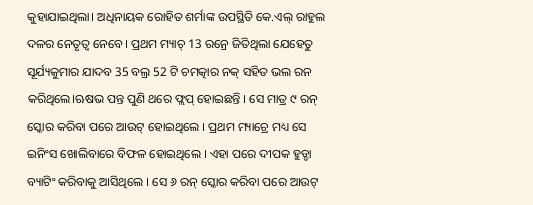କୁହାଯାଇଥିଲା। ଅଧିନାୟକ ରୋହିତ ଶର୍ମାଙ୍କ ଉପସ୍ଥିତି କେ.ଏଲ୍ ରାହୁଲ ଦଳର ନେତୃତ୍ୱ ନେବେ। ପ୍ରଥମ ମ୍ୟାଚ୍ 13 ରନ୍ରେ ଜିତିଥିଲା ଯେହେତୁ ସୂର୍ଯ୍ୟକୁମାର ଯାଦବ 35 ବଲ୍ର 52 ଟି ଚମତ୍କାର ନକ୍ ସହିତ ଭଲ ରନ କରିଥିଲେ।ଋଷଭ ପନ୍ତ ପୁଣି ଥରେ ଫ୍ଲପ୍ ହୋଇଛନ୍ତି । ସେ ମାତ୍ର ୯ ରନ୍ ସ୍କୋର କରିବା ପରେ ଆଉଟ୍ ହୋଇଥିଲେ । ପ୍ରଥମ ମ୍ୟାଚ୍ରେ ମଧ୍ୟ ସେ ଇନିଂସ ଖୋଲିବାରେ ବିଫଳ ହୋଇଥିଲେ । ଏହା ପରେ ଦୀପକ ହୁଡ୍ଡା ବ୍ୟାଟିଂ କରିବାକୁ ଆସିଥିଲେ । ସେ ୬ ରନ୍ ସ୍କୋର କରିବା ପରେ ଆଉଟ୍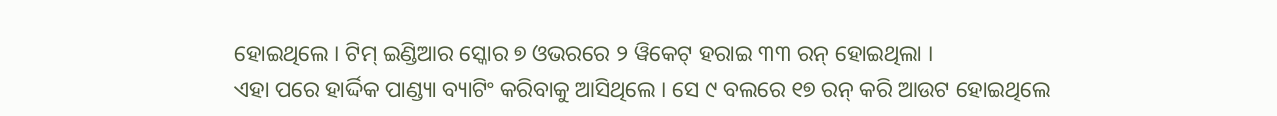ହୋଇଥିଲେ । ଟିମ୍ ଇଣ୍ଡିଆର ସ୍କୋର ୭ ଓଭରରେ ୨ ୱିକେଟ୍ ହରାଇ ୩୩ ରନ୍ ହୋଇଥିଲା ।
ଏହା ପରେ ହାର୍ଦ୍ଦିକ ପାଣ୍ଡ୍ୟା ବ୍ୟାଟିଂ କରିବାକୁ ଆସିଥିଲେ । ସେ ୯ ବଲରେ ୧୭ ରନ୍ କରି ଆଉଟ ହୋଇଥିଲେ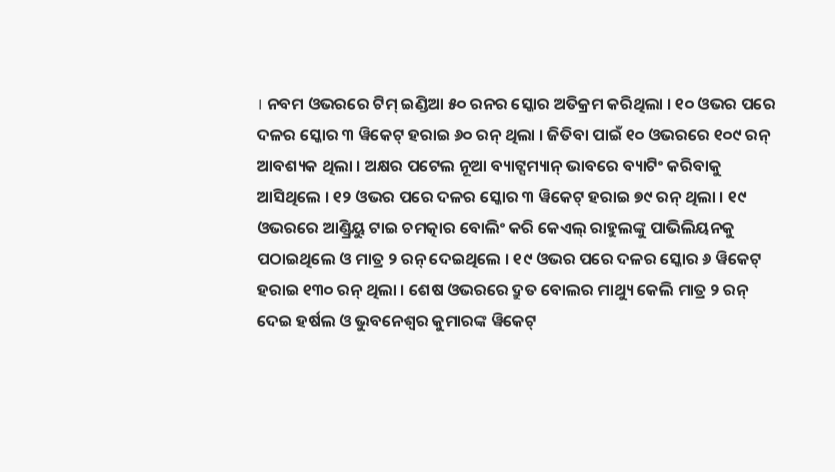। ନବମ ଓଭରରେ ଟିମ୍ ଇଣ୍ଡିଆ ୫୦ ରନର ସ୍କୋର ଅତିକ୍ରମ କରିଥିଲା । ୧୦ ଓଭର ପରେ ଦଳର ସ୍କୋର ୩ ୱିକେଟ୍ ହରାଇ ୬୦ ରନ୍ ଥିଲା । ଜିତିବା ପାଇଁ ୧୦ ଓଭରରେ ୧୦୯ ରନ୍ ଆବଶ୍ୟକ ଥିଲା । ଅକ୍ଷର ପଟେଲ ନୂଆ ବ୍ୟାଟ୍ସମ୍ୟାନ୍ ଭାବରେ ବ୍ୟାଟିଂ କରିବାକୁ ଆସିଥିଲେ । ୧୨ ଓଭର ପରେ ଦଳର ସ୍କୋର ୩ ୱିକେଟ୍ ହରାଇ ୭୯ ରନ୍ ଥିଲା । ୧୯ ଓଭରରେ ଆଣ୍ଡ୍ରିୟୁ ଟାଇ ଚମତ୍କାର ବୋଲିଂ କରି କେଏଲ୍ ରାହୁଲଙ୍କୁ ପାଭିଲିୟନକୁ ପଠାଇଥିଲେ ଓ ମାତ୍ର ୨ ରନ୍ ଦେଇଥିଲେ । ୧୯ ଓଭର ପରେ ଦଳର ସ୍କୋର ୬ ୱିକେଟ୍ ହରାଇ ୧୩୦ ରନ୍ ଥିଲା । ଶେଷ ଓଭରରେ ଦ୍ରୁତ ବୋଲର ମାଥ୍ୟୁ କେଲି ମାତ୍ର ୨ ରନ୍ ଦେଇ ହର୍ଷଲ ଓ ଭୁବନେଶ୍ୱର କୁମାରଙ୍କ ୱିକେଟ୍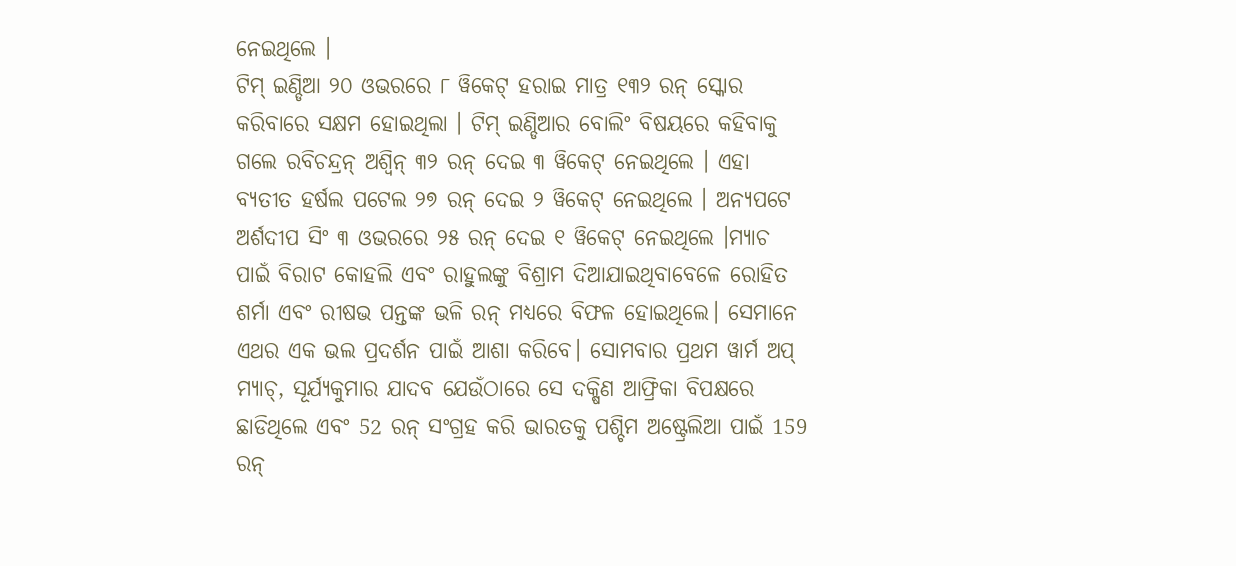ନେଇଥିଲେ ।
ଟିମ୍ ଇଣ୍ଡିଆ ୨୦ ଓଭରରେ ୮ ୱିକେଟ୍ ହରାଇ ମାତ୍ର ୧୩୨ ରନ୍ ସ୍କୋର କରିବାରେ ସକ୍ଷମ ହୋଇଥିଲା । ଟିମ୍ ଇଣ୍ଡିଆର ବୋଲିଂ ବିଷୟରେ କହିବାକୁ ଗଲେ ରବିଚନ୍ଦ୍ରନ୍ ଅଶ୍ୱିନ୍ ୩୨ ରନ୍ ଦେଇ ୩ ୱିକେଟ୍ ନେଇଥିଲେ । ଏହା ବ୍ୟତୀତ ହର୍ଷଲ ପଟେଲ ୨୭ ରନ୍ ଦେଇ ୨ ୱିକେଟ୍ ନେଇଥିଲେ । ଅନ୍ୟପଟେ ଅର୍ଶଦୀପ ସିଂ ୩ ଓଭରରେ ୨୫ ରନ୍ ଦେଇ ୧ ୱିକେଟ୍ ନେଇଥିଲେ ।ମ୍ୟାଚ ପାଇଁ ବିରାଟ କୋହଲି ଏବଂ ରାହୁଲଙ୍କୁ ବିଶ୍ରାମ ଦିଆଯାଇଥିବାବେଳେ ରୋହିତ ଶର୍ମା ଏବଂ ରୀଷଭ ପନ୍ତଙ୍କ ଭଳି ରନ୍ ମଧ୍ୟରେ ବିଫଳ ହୋଇଥିଲେ। ସେମାନେ ଏଥର ଏକ ଭଲ ପ୍ରଦର୍ଶନ ପାଇଁ ଆଶା କରିବେ। ସୋମବାର ପ୍ରଥମ ୱାର୍ମ ଅପ୍ ମ୍ୟାଚ୍, ସୂର୍ଯ୍ୟକୁମାର ଯାଦବ ଯେଉଁଠାରେ ସେ ଦକ୍ଷିଣ ଆଫ୍ରିକା ବିପକ୍ଷରେ ଛାଡିଥିଲେ ଏବଂ 52 ରନ୍ ସଂଗ୍ରହ କରି ଭାରତକୁ ପଶ୍ଚିମ ଅଷ୍ଟ୍ରେଲିଆ ପାଇଁ 159 ରନ୍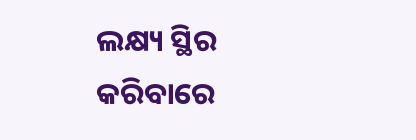ଲକ୍ଷ୍ୟ ସ୍ଥିର କରିବାରେ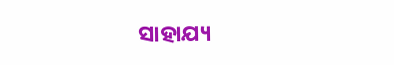ସାହାଯ୍ୟ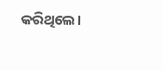କରିଥିଲେ।